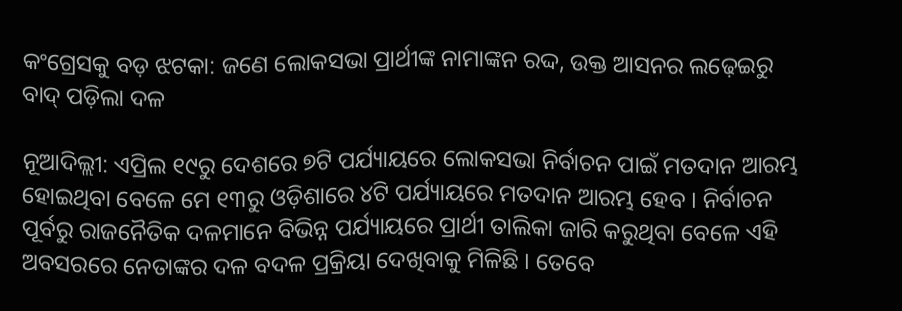କଂଗ୍ରେସକୁ ବଡ଼ ଝଟକା: ଜଣେ ଲୋକସଭା ପ୍ରାର୍ଥୀଙ୍କ ନାମାଙ୍କନ ରଦ୍ଦ, ଉକ୍ତ ଆସନର ଲଢ଼େଇରୁ ବାଦ୍ ପଡ଼ିଲା ଦଳ

ନୂଆଦିଲ୍ଲୀ: ଏପ୍ରିଲ ୧୯ରୁ ଦେଶରେ ୭ଟି ପର୍ଯ୍ୟାୟରେ ଲୋକସଭା ନିର୍ବାଚନ ପାଇଁ ମତଦାନ ଆରମ୍ଭ ହୋଇଥିବା ବେଳେ ମେ ୧୩ରୁ ଓଡ଼ିଶାରେ ୪ଟି ପର୍ଯ୍ୟାୟରେ ମତଦାନ ଆରମ୍ଭ ହେବ । ନିର୍ବାଚନ ପୂର୍ବରୁ ରାଜନୈତିକ ଦଳମାନେ ବିଭିନ୍ନ ପର୍ଯ୍ୟାୟରେ ପ୍ରାର୍ଥୀ ତାଲିକା ଜାରି କରୁଥିବା ବେଳେ ଏହି ଅବସରରେ ନେତାଙ୍କର ଦଳ ବଦଳ ପ୍ରକ୍ରିୟା ଦେଖିବାକୁ ମିଳିଛି । ତେବେ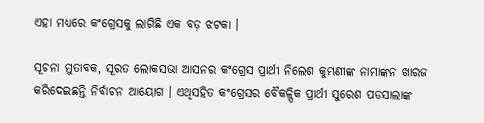ଏହା ମଧ୍ୟରେ କଂଗ୍ରେସକୁ ଲାଗିଛି ଏକ ବଡ଼ ଝଟକା ।

ସୂଚନା ମୁତାବକ, ସୂରତ ଲୋକସଭା ଆସନର କଂଗ୍ରେସ ପ୍ରାର୍ଥୀ ନିଲେଶ କୁମ୍ଭଣୀଙ୍କ ନାମାଙ୍କନ ଖାରଜ କରିଦେଇଛନ୍ତି ନିର୍ବାଚନ ଆୟୋଗ । ଏଥିସହିତ କଂଗ୍ରେସର ବୈକଳ୍ପିକ ପ୍ରାର୍ଥୀ ସୁରେଶ ପଡସାଲାଙ୍କ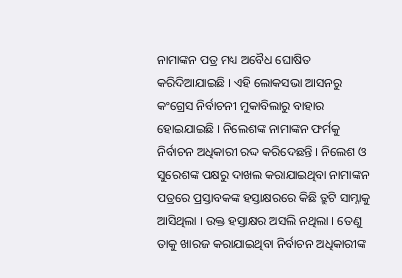ନାମାଙ୍କନ ପତ୍ର ମଧ୍ୟ ଅବୈଧ ଘୋଷିତ କରିଦିଆଯାଇଛି । ଏହି ଲୋକସଭା ଆସନରୁ କଂଗ୍ରେସ ନିର୍ବାଚନୀ ମୁକାବିଲାରୁ ବାହାର ହୋଇଯାଇଛି । ନିଲେଶଙ୍କ ନାମାଙ୍କନ ଫର୍ମକୁ ନିର୍ବାଚନ ଅଧିକାରୀ ରଦ୍ଦ କରିଦେଛନ୍ତି । ନିଲେଶ ଓ ସୁରେଶଙ୍କ ପକ୍ଷରୁ ଦାଖଲ କରାଯାଇଥିବା ନାମାଙ୍କନ ପତ୍ରରେ ପ୍ରସ୍ତାବକଙ୍କ ହସ୍ତାକ୍ଷରରେ କିଛି ତ୍ରୁଟି ସାମ୍ନାକୁ ଆସିଥିଲା । ଉକ୍ତ ହସ୍ତାକ୍ଷର ଅସଲି ନଥିଲା । ତେଣୁ ତାକୁ ଖାରଜ କରାଯାଇଥିବା ନିର୍ବାଚନ ଅଧିକାରୀଙ୍କ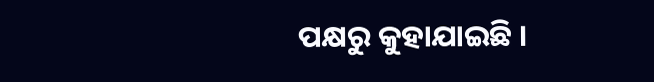ପକ୍ଷରୁ କୁହାଯାଇଛି ।